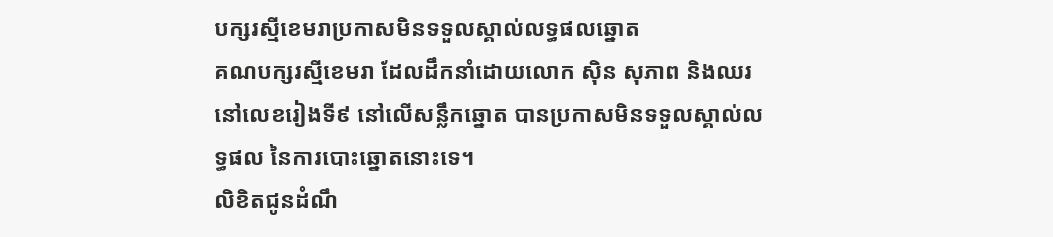បក្សរស្មីខេមរាប្រកាសមិនទទួលស្គាល់លទ្ធផលឆ្នោត
គណបក្សរស្មីខេមរា ដែលដឹកនាំដោយលោក ស៊ិន សុភាព និងឈរនៅលេខរៀងទី៩ នៅលើសន្លឹកឆ្នោត បានប្រកាសមិនទទួលស្គាល់លទ្ធផល នៃការបោះឆ្នោតនោះទេ។
លិខិតជូនដំណឹ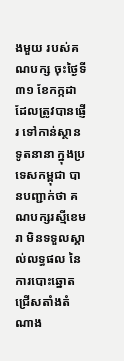ងមួយ របស់គណបក្ស ចុះថ្ងៃទី៣១ ខែកក្កដា ដែលត្រូវបានផ្ញើរ ទៅកាន់ស្ថានទូតនានា ក្នុងប្រទេសកម្ពុជា បានបញ្ជាក់ថា គណបក្សរស្មីខេមរា មិនទទួលស្គាល់លទ្ធផល នៃការបោះឆ្នោត ជ្រើសតាំងតំណាង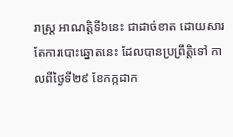រាស្ត្រ អាណត្តិទី៦នេះ ជាដាច់ខាត ដោយសារតែការបោះឆ្នោតនេះ ដែលបានប្រព្រឹត្តិទៅ កាលពីថ្ងៃទី២៩ ខែកក្កដាក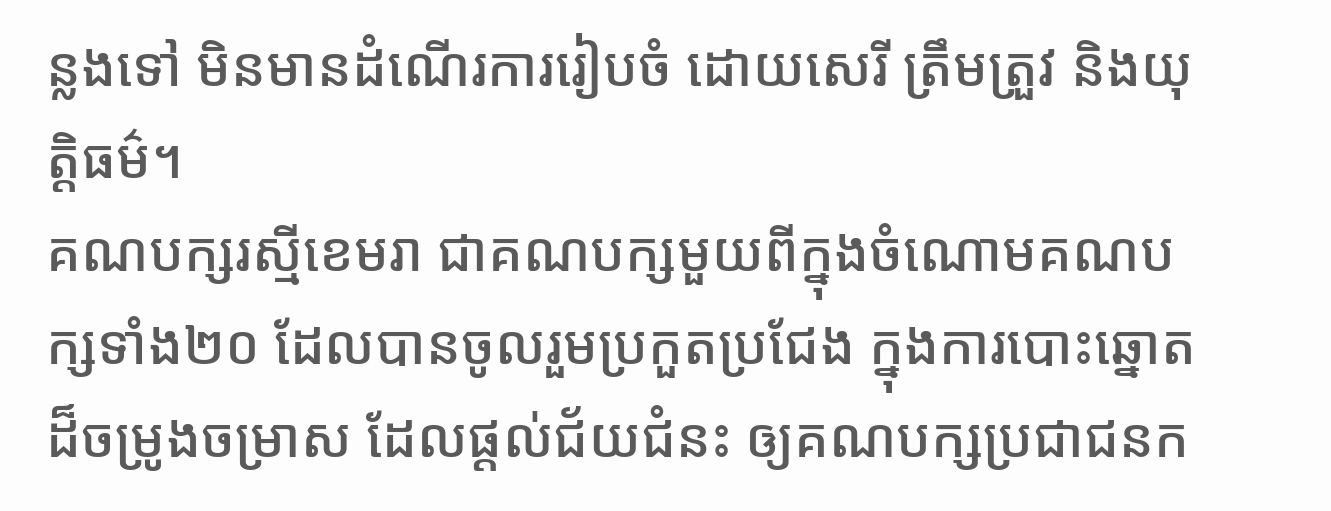ន្លងទៅ មិនមានដំណើរការរៀបចំ ដោយសេរី ត្រឹមត្រួវ និងយុត្តិធម៌។
គណបក្សរស្មីខេមរា ជាគណបក្សមួយពីក្នុងចំណោមគណបក្សទាំង២០ ដែលបានចូលរួមប្រកួតប្រជែង ក្នុងការបោះឆ្នោតដ៏ចម្រូងចម្រាស ដែលផ្ដល់ជ័យជំនះ ឲ្យគណបក្សប្រជាជនក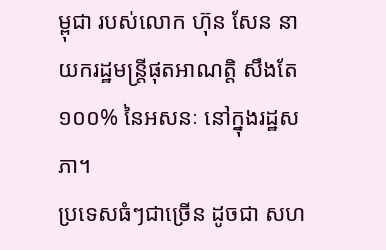ម្ពុជា របស់លោក ហ៊ុន សែន នាយករដ្ឋមន្ត្រីផុតអាណត្តិ សឹងតែ១០០% នៃអសនៈ នៅក្នុងរដ្ឋសភា។
ប្រទេសធំៗជាច្រើន ដូចជា សហ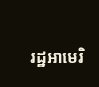រដ្ឋអាមេរិ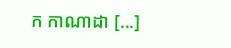ក កាណាដា [...]